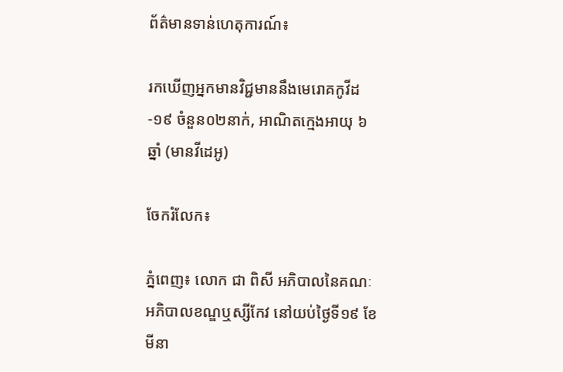ព័ត៌មានទាន់ហេតុការណ៍៖

រកឃើញអ្នកមានវិជ្ជមាននឹងមេរោគកូវីដ-១៩ ចំនួន០២នាក់, អាណិតក្មេងអាយុ ៦ឆ្នាំ (មានវីដេអូ)

ចែករំលែក៖

ភ្នំពេញ៖ លោក ជា ពិសី អភិបាលនៃគណៈអភិបាលខណ្ឌឬស្សីកែវ នៅយប់ថ្ងៃទី១៩ ខែមីនា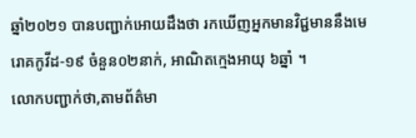ឆ្នាំ២០២១ បានបញ្ជាក់អោយដឹងថា រកឃើញអ្នកមានវិជ្ជមាននឹងមេរោគកូវីដ-១៩ ចំនួន០២នាក់, អាណិតក្មេងអាយុ ៦ឆ្នាំ ។
លោកបញ្ជាក់ថា,តាមព័ត៌មា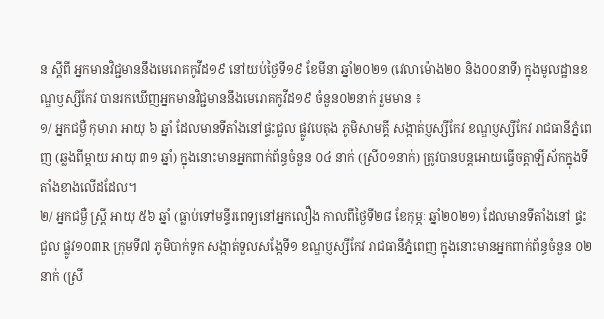ន ស្ដីពី អ្នកមានវិជ្ជមាននឹងមេរោគកូវីដ១៩ នៅយប់ថ្ងៃទី១៩ ខែមីនា ឆ្នាំ២០២១ (វេលាម៉ោង២០ និង០០នាទី) ក្នុងមូលដ្ឋានខណ្ឌឫស្សីកែវ បានរកឃើញអ្នកមានវិជ្ជមាននឹងមេរោគកូវីដ១៩ ចំនួន០២នាក់ រួមមាន ៖
១/ អ្នកជម្ងឺ កុមារា អាយុ ៦ ឆ្នាំ ដែលមានទីតាំងនៅផ្ទះជួល ផ្លូវបេតុង ភូមិសាមគ្គី សង្កាត់ប្ញស្សីកែវ ខណ្ឌប្ញស្សីកែវ រាជធានីភ្នំពេញ (ឆ្លងពីម្ដាយ អាយុ ៣១ ឆ្នាំ) ក្នុងនោះមានអ្នកពាក់ព័ន្ធចំនួន ០៤ នាក់ (ស្រី០១នាក់) ត្រូវបានបន្តអោយធ្វើចត្តាឡីស័កក្នុងទីតាំងខាងលើដដែល។
២/ អ្នកជម្ងឺ ស្ត្រី អាយុ ៥៦ ឆ្នាំ (ធ្លាប់ទៅមន្ទីរពេទ្យនៅអ្នកលឿង កាលពីថ្ងៃទី២៨ ខែកុម្ភៈ ឆ្នាំ២០២១) ដែលមានទីតាំងនៅ ផ្ទះជួល ផ្លូវ១០៣R ក្រុមទី៧ ភូមិបាក់ទូក សង្កាត់ទួលសង្កែទី១ ខណ្ឌប្ញស្សីកែវ រាជធានីភ្នំពេញ ក្នុងនោះមានអ្នកពាក់ព័ន្ធចំនួន ០២ នាក់ (ស្រី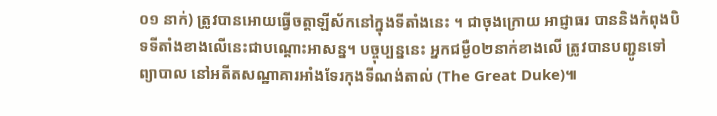០១ នាក់) ត្រូវបានអោយធ្វើចត្តាឡីស័កនៅក្នុងទីតាំងនេះ ។ ជាចុងក្រោយ អាជ្ញាធរ បាននិងកំពុងបិទទីតាំងខាងលើនេះជាបណ្ដោះអាសន្ន។ បច្ចុប្បន្ននេះ អ្នកជម្ងឺ០២នាក់ខាងលើ ត្រូវបានបញ្ជូនទៅព្យាបាល នៅអតីតសណ្ឋាគារអាំងទែរកុងទីណង់តាល់ (The Great Duke)៕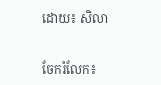ដោយ៖ សិលា


ចែករំលែក៖